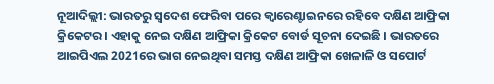ନୂଆଦିଲ୍ଲୀ: ଭାରତରୁ ସ୍ବଦେଶ ଫେରିବା ପରେ କ୍ବାରେଣ୍ଟାଇନରେ ରହିବେ ଦକ୍ଷିଣ ଆଫ୍ରିକା କ୍ରିକେଟର । ଏହାକୁ ନେଇ ଦକ୍ଷିଣ ଆଫ୍ରିକା କ୍ରିକେଟ ବୋର୍ଡ ସୂଚନା ଦେଇଛି । ଭାରତରେ ଆଇପିଏଲ 2021ରେ ଭାଗ ନେଇଥିବା ସମସ୍ତ ଦକ୍ଷିଣ ଆଫ୍ରିକା ଖେଳାଳି ଓ ସପୋର୍ଟ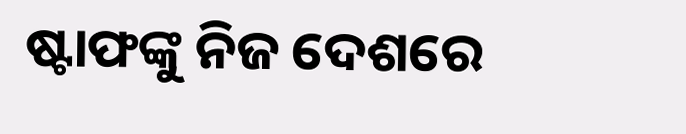ଷ୍ଟାଫଙ୍କୁ ନିଜ ଦେଶରେ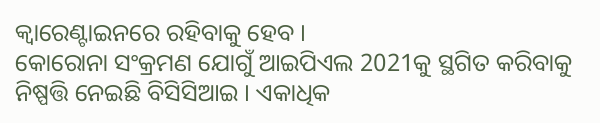କ୍ବାରେଣ୍ଟାଇନରେ ରହିବାକୁ ହେବ ।
କୋରୋନା ସଂକ୍ରମଣ ଯୋଗୁଁ ଆଇପିଏଲ 2021କୁ ସ୍ଥଗିତ କରିବାକୁ ନିଷ୍ପତ୍ତି ନେଇଛି ବିସିସିଆଇ । ଏକାଧିକ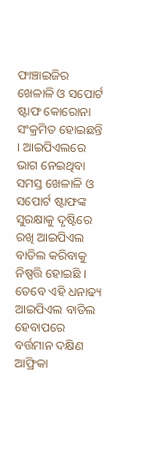ଫାଞ୍ଚାଇଜିର ଖେଳାଳି ଓ ସପୋର୍ଟ ଷ୍ଟାଫ କୋରୋନା ସଂକ୍ରମିତ ହୋଇଛନ୍ତି । ଆଇପିଏଲରେ ଭାଗ ନେଇଥିବା ସମସ୍ତ ଖେଳାଳି ଓ ସପୋର୍ଟ ଷ୍ଟାଫଙ୍କ ସୁରକ୍ଷାକୁ ଦୃଷ୍ଟିରେ ରଖି ଆଇପିଏଲ ବାତିଲ କରିବାକୁ ନିଷ୍ପତ୍ତି ହୋଇଛି ।
ତେବେ ଏହି ଧନାଢ୍ୟ ଆଇପିଏଲ ବାତିଲ ହେବାପରେ ବର୍ତ୍ତମାନ ଦକ୍ଷିଣ ଆଫ୍ରିକା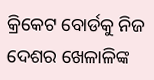କ୍ରିକେଟ ବୋର୍ଡକୁ ନିଜ ଦେଶର ଖେଳାଳିଙ୍କ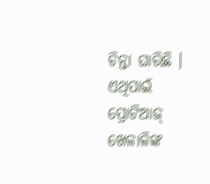ଚିନ୍ତା ଘାରିଛି । ଏଥିପାଇଁ ପ୍ରୋଟିଆଜ୍ ଖେଳାଳିଙ୍କ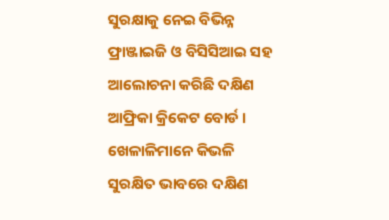ସୁରକ୍ଷାକୁ ନେଇ ବିଭିନ୍ନ ଫ୍ରାଞ୍ଜାଇଜି ଓ ବିସିସିଆଇ ସହ ଆଲୋଚନା କରିଛି ଦକ୍ଷିଣ ଆଫ୍ରିକା କ୍ରିକେଟ ବୋର୍ଡ । ଖେଳାଳିମାନେ କିଭଳି ସୁରକ୍ଷିତ ଭାବରେ ଦକ୍ଷିଣ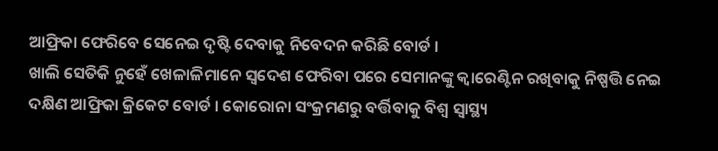ଆଫ୍ରିକା ଫେରିବେ ସେନେଇ ଦୃଷ୍ଟି ଦେବାକୁ ନିବେଦନ କରିଛି ବୋର୍ଡ ।
ଖାଲି ସେତିକି ନୁହେଁ ଖେଳାଳିମାନେ ସ୍ବଦେଶ ଫେରିବା ପରେ ସେମାନଙ୍କୁ କ୍ବାରେଣ୍ଟିନ ରଖିବାକୁ ନିଷ୍ପତ୍ତି ନେଇ ଦକ୍ଷିଣ ଆଫ୍ରିକା କ୍ରିକେଟ ବୋର୍ଡ । କୋରୋନା ସଂକ୍ରମଣରୁ ବର୍ତ୍ତିବାକୁ ବିଶ୍ବ ସ୍ବାସ୍ଥ୍ୟ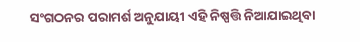ସଂଗଠନର ପରାମର୍ଶ ଅନୁଯାୟୀ ଏହି ନିଷ୍ପତ୍ତି ନିଆଯାଇଥିବା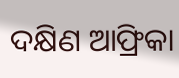ଦକ୍ଷିଣ ଆଫ୍ରିକା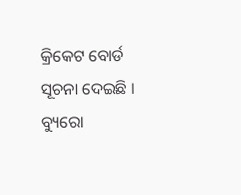କ୍ରିକେଟ ବୋର୍ଡ ସୂଚନା ଦେଇଛି ।
ବ୍ୟୁରୋ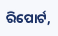ରିପୋର୍ଟ,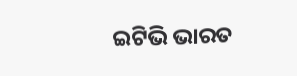ଇଟିଭି ଭାରତ